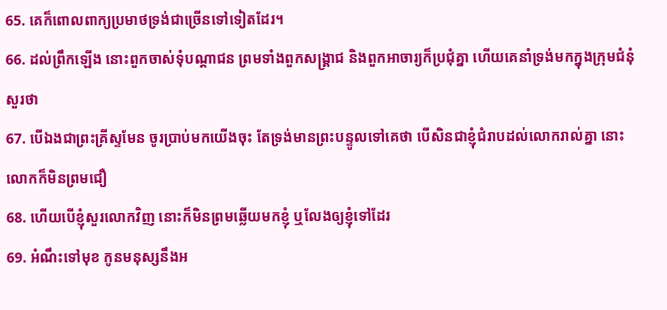65. គេក៏ពោលពាក្យប្រមាថទ្រង់ជាច្រើនទៅទៀតដែរ។
66. ដល់ព្រឹកឡើង នោះពួកចាស់ទុំបណ្តាជន ព្រមទាំងពួកសង្គ្រាជ និងពួកអាចារ្យក៏ប្រជុំគ្នា ហើយគេនាំទ្រង់មកក្នុងក្រុមជំនុំ សួរថា
67. បើឯងជាព្រះគ្រីស្ទមែន ចូរប្រាប់មកយើងចុះ តែទ្រង់មានព្រះបន្ទូលទៅគេថា បើសិនជាខ្ញុំជំរាបដល់លោករាល់គ្នា នោះលោកក៏មិនព្រមជឿ
68. ហើយបើខ្ញុំសួរលោកវិញ នោះក៏មិនព្រមឆ្លើយមកខ្ញុំ ឬលែងឲ្យខ្ញុំទៅដែរ
69. អំណឹះទៅមុខ កូនមនុស្សនឹងអ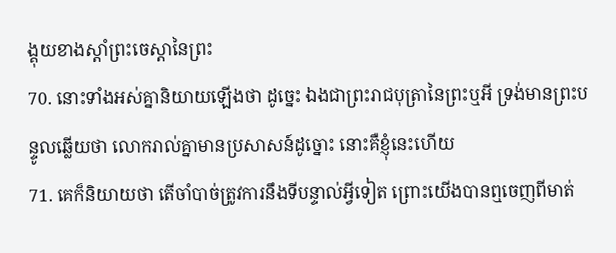ង្គុយខាងស្តាំព្រះចេស្តានៃព្រះ
70. នោះទាំងអស់គ្នានិយាយឡើងថា ដូច្នេះ ឯងជាព្រះរាជបុត្រានៃព្រះឬអី ទ្រង់មានព្រះបន្ទូលឆ្លើយថា លោករាល់គ្នាមានប្រសាសន៍ដូច្នោះ នោះគឺខ្ញុំនេះហើយ
71. គេក៏និយាយថា តើចាំបាច់ត្រូវការនឹងទីបន្ទាល់អ្វីទៀត ព្រោះយើងបានឮចេញពីមាត់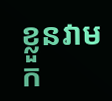ខ្លួនវាមក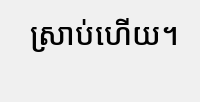ស្រាប់ហើយ។